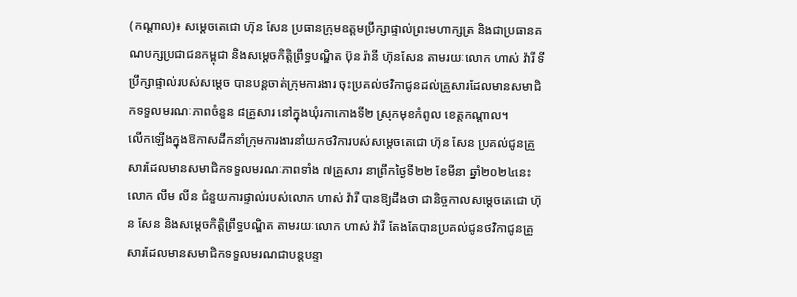(កណ្តាល)៖ សម្តេចតេជោ ហ៊ុន សែន ប្រធានក្រុមឧត្តមប្រឹក្សាផ្ទាល់ព្រះមហាក្សត្រ និងជាប្រធានគណបក្សប្រជាជនកម្ពុជា និងសម្តេចកិត្តិព្រឹទ្ធបណ្ឌិត ប៊ុន រ៉ានី ហ៊ុនសែន តាមរយៈលោក ហាស់ វ៉ារី ទីប្រឹក្សាផ្ទាល់របស់សម្ដេច បានបន្តចាត់ក្រុមការងារ ចុះប្រគល់ថវិកាជូនដល់គ្រួសារដែលមានសមាជិកទទួលមរណៈភាពចំនួន ៨គ្រួសារ នៅក្នុងឃុំរកាកោងទី២ ស្រុកមុខកំពូល ខេត្តកណ្តាល។
លើកឡើងក្នុងឱកាសដឹកនាំក្រុមការងារនាំយកថវិការបស់សម្តេចតេជោ ហ៊ុន សែន ប្រគល់ជូនគ្រួសារដែលមានសមាជិកទទួលមរណៈភាពទាំង ៧គ្រួសារ នាព្រឹកថ្ងៃទី២២ ខែមីនា ឆ្នាំ២០២៤នេះ លោក លឹម លីន ជំនួយការផ្ទាល់របស់លោក ហាស់ វ៉ារី បានឱ្យដឹងថា ជានិច្ចកាលសម្តេចតេជោ ហ៊ុន សែន និងសម្តេចកិត្តិព្រឹទ្ធបណ្ឌិត តាមរយៈលោក ហាស់ វ៉ារី តែងតែបានប្រគល់ជូនថវិកាជូនគ្រួសារដែលមានសមាជិកទទួលមរណជាបន្តបន្ទា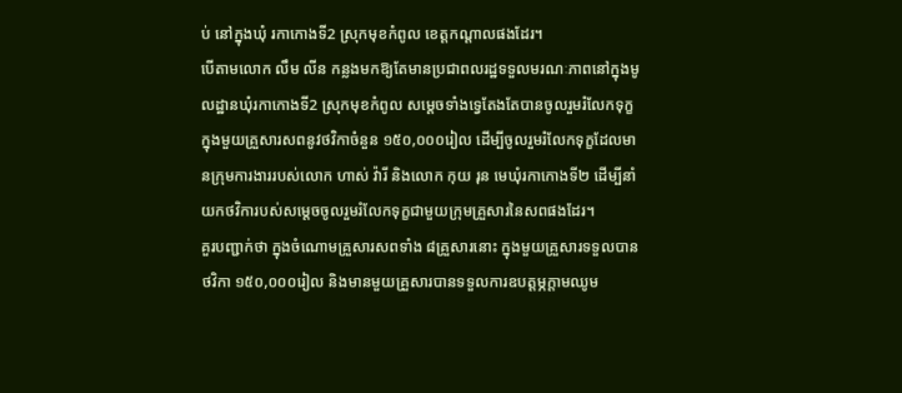ប់ នៅក្នុងឃុំ រកាកោងទី2 ស្រុកមុខកំពូល ខេត្តកណ្ដាលផងដែរ។
បើតាមលោក លឹម លីន កន្លងមកឱ្យតែមានប្រជាពលរដ្ឋទទួលមរណៈភាពនៅក្នុងមូលដ្ឋានឃុំរកាកោងទី2 ស្រុកមុខកំពូល សម្ដេចទាំងទ្វេតែងតែបានចូលរួមរំលែកទុក្ខក្នុងមួយគ្រួសារសពនូវថវិកាចំនួន ១៥០,០០០រៀល ដើម្បីចូលរួមរំលែកទុក្ខដែលមានក្រុមការងាររបស់លោក ហាស់ វ៉ារី និងលោក កុយ រុន មេឃុំរកាកោងទី២ ដើម្បីនាំយកថវិការបស់សម្ដេចចូលរួមរំលែកទុក្ខជាមួយក្រុមគ្រួសារនៃសពផងដែរ។
គួរបញ្ជាក់ថា ក្នុងចំណោមគ្រួសារសពទាំង ៨គ្រួសារនោះ ក្នុងមួយគ្រួសារទទួលបានថវិកា ១៥០,០០០រៀល និងមានមួយគ្រួសារបានទទួលការឧបត្ដម្ភក្តាមឈូម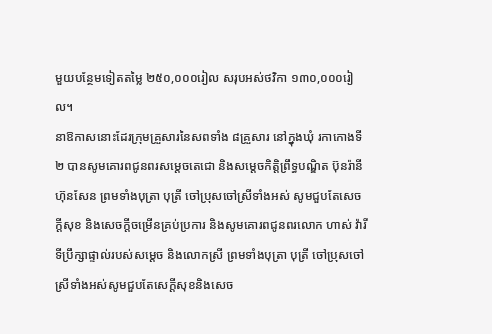មួយបន្ថែមទៀតតម្លៃ ២៥០,០០០រៀល សរុបអស់ថវិកា ១៣០,០០០រៀល។
នាឱកាសនោះដែរក្រុមគ្រួសារនៃសពទាំង ៨គ្រួសារ នៅក្នុងឃុំ រកាកោងទី២ បានសូមគោរពជូនពរសម្ដេចតេជោ និងសម្តេចកិត្តិព្រឹទ្ធបណ្ឌិត ប៊ុនរ៉ានី ហ៊ុនសែន ព្រមទាំងបុត្រា បុត្រី ចៅប្រុសចៅស្រីទាំងអស់ សូមជួបតែសេចក្ដីសុខ និងសេចក្ដីចម្រើនគ្រប់ប្រការ និងសូមគោរពជូនពរលោក ហាស់ វ៉ារី ទីប្រឹក្សាផ្ទាល់របស់សម្ដេច និងលោកស្រី ព្រមទាំងបុត្រា បុត្រី ចៅប្រុសចៅស្រីទាំងអស់សូមជួបតែសេក្ដីសុខនិងសេច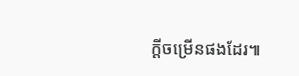ក្ដីចម្រើនផងដែរ៕